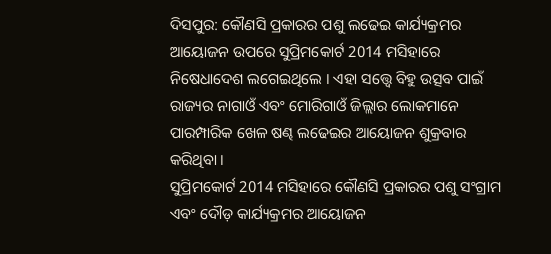ଦିସପୁର: କୌଣସି ପ୍ରକାରର ପଶୁ ଲଢେଇ କାର୍ଯ୍ୟକ୍ରମର ଆୟୋଜନ ଉପରେ ସୁପ୍ରିମକୋର୍ଟ 2014 ମସିହାରେ ନିଷେଧାଦେଶ ଲଗେଇଥିଲେ । ଏହା ସତ୍ତ୍ବେ ବିହୁ ଉତ୍ସବ ପାଇଁ ରାଜ୍ୟର ନାଗାଓଁ ଏବଂ ମୋରିଗାଓଁ ଜିଲ୍ଲାର ଲୋକମାନେ ପାରମ୍ପାରିକ ଖେଳ ଷଣ୍ଢ ଲଢେଇର ଆୟୋଜନ ଶୁକ୍ରବାର କରିଥିବା ।
ସୁପ୍ରିମକୋର୍ଟ 2014 ମସିହାରେ କୌଣସି ପ୍ରକାରର ପଶୁ ସଂଗ୍ରାମ ଏବଂ ଦୌଡ଼ କାର୍ଯ୍ୟକ୍ରମର ଆୟୋଜନ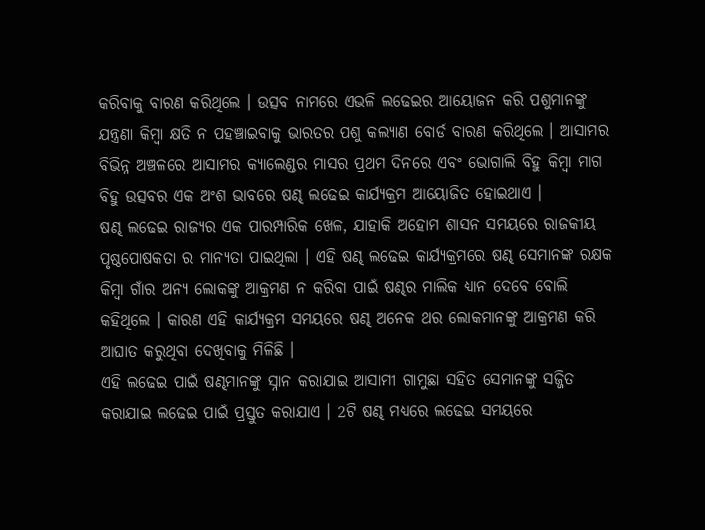କରିବାକୁ ବାରଣ କରିଥିଲେ । ଉତ୍ସବ ନାମରେ ଏଭଳି ଲଢେଇର ଆୟୋଜନ କରି ପଶୁମାନଙ୍କୁ ଯନ୍ତ୍ରଣା କିମ୍ବା କ୍ଷତି ନ ପହଞ୍ଚାଇବାକୁ ଭାରତର ପଶୁ କଲ୍ୟାଣ ବୋର୍ଡ ବାରଣ କରିଥିଲେ । ଆସାମର ବିଭିନ୍ନ ଅଞ୍ଚଳରେ ଆସାମର କ୍ୟାଲେଣ୍ଡର ମାସର ପ୍ରଥମ ଦିନରେ ଏବଂ ଭୋଗାଲି ବିହୁ କିମ୍ବା ମାଗ ବିହୁ ଉତ୍ସବର ଏକ ଅଂଶ ଭାବରେ ଷଣ୍ଢ ଲଢେଇ କାର୍ଯ୍ୟକ୍ରମ ଆୟୋଜିତ ହୋଇଥାଏ ।
ଷଣ୍ଢ ଲଢେଇ ରାଜ୍ୟର ଏକ ପାରମ୍ପାରିକ ଖେଳ, ଯାହାକି ଅହୋମ ଶାସନ ସମୟରେ ରାଜକୀୟ ପୃଷ୍ଠପୋଷକତା ର ମାନ୍ୟତା ପାଇଥିଲା । ଏହି ଷଣ୍ଢ ଲଢେଇ କାର୍ଯ୍ୟକ୍ରମରେ ଷଣ୍ଢ ସେମାନଙ୍କ ରକ୍ଷକ କିମ୍ବା ଗାଁର ଅନ୍ୟ ଲୋକଙ୍କୁ ଆକ୍ରମଣ ନ କରିବା ପାଇଁ ଷଣ୍ଢର ମାଲିକ ଧ୍ୟାନ ଦେବେ ବୋଲି କହିଥିଲେ । କାରଣ ଏହି କାର୍ଯ୍ୟକ୍ରମ ସମୟରେ ଷଣ୍ଢ ଅନେକ ଥର ଲୋକମାନଙ୍କୁ ଆକ୍ରମଣ କରି ଆଘାତ କରୁଥିବା ଦେଖିବାକୁ ମିଳିଛି ।
ଏହି ଲଢେଇ ପାଇଁ ଷଣ୍ଢମାନଙ୍କୁ ସ୍ନାନ କରାଯାଇ ଆସାମୀ ଗାମୁଛା ସହିତ ସେମାନଙ୍କୁ ସଜ୍ଜିତ କରାଯାଇ ଲଢେଇ ପାଇଁ ପ୍ରସ୍ତୁତ କରାଯାଏ । 2ଟି ଷଣ୍ଢ ମଧ୍ୟରେ ଲଢେଇ ସମୟରେ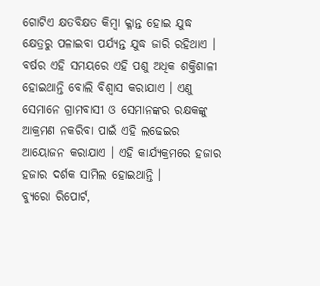ଗୋଟିଏ କ୍ଷତବିକ୍ଷତ କିମ୍ବା କ୍ଳାନ୍ତ ହୋଇ ଯୁଦ୍ଧ କ୍ଷେତ୍ରରୁ ପଳାଇବା ପର୍ଯ୍ୟନ୍ତ ଯୁଦ୍ଧ ଜାରି ରହିଥାଏ । ବର୍ଷର ଏହି ସମୟରେ ଏହି ପଶୁ ଅଧିକ ଶକ୍ତିଶାଳୀ ହୋଇଥାନ୍ତି ବୋଲି ବିଶ୍ବାସ କରାଯାଏ । ଏଣୁ ସେମାନେ ଗ୍ରାମବାସୀ ଓ ସେମାନଙ୍କର ରକ୍ଷକଙ୍କୁ ଆକ୍ରମଣ ନକରିବା ପାଇଁ ଏହି ଲଢେଇର ଆୟୋଜନ କରାଯାଏ । ଏହି କାର୍ଯ୍ୟକ୍ରମରେ ହଜାର ହଜାର ଦର୍ଶକ ସାମିଲ ହୋଇଥାନ୍ତି ।
ବ୍ୟୁରୋ ରିପୋର୍ଟ,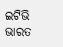ଇଟିଭି ଭାରତ